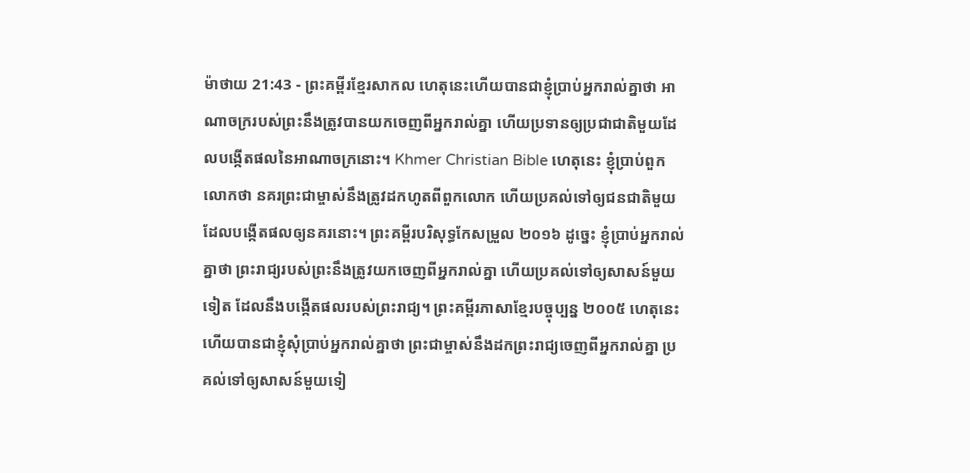ម៉ាថាយ 21:43 - ព្រះគម្ពីរខ្មែរសាកល ហេតុនេះហើយបានជាខ្ញុំប្រាប់អ្នករាល់គ្នាថា អាណាចក្ររបស់ព្រះនឹងត្រូវបានយកចេញពីអ្នករាល់គ្នា ហើយប្រទានឲ្យប្រជាជាតិមួយដែលបង្កើតផលនៃអាណាចក្រនោះ។ Khmer Christian Bible ហេតុនេះ ខ្ញុំប្រាប់ពួកលោកថា នគរព្រះជាម្ចាស់នឹងត្រូវដកហូតពីពួកលោក ហើយប្រគល់ទៅឲ្យជនជាតិមួយដែលបង្កើតផលឲ្យនគរនោះ។ ព្រះគម្ពីរបរិសុទ្ធកែសម្រួល ២០១៦ ដូច្នេះ ខ្ញុំប្រាប់អ្នករាល់គ្នាថា ព្រះរាជ្យរបស់ព្រះនឹងត្រូវយកចេញពីអ្នករាល់គ្នា ហើយប្រគល់ទៅឲ្យសាសន៍មួយទៀត ដែលនឹងបង្កើតផលរបស់ព្រះរាជ្យ។ ព្រះគម្ពីរភាសាខ្មែរបច្ចុប្បន្ន ២០០៥ ហេតុនេះហើយបានជាខ្ញុំសុំប្រាប់អ្នករាល់គ្នាថា ព្រះជាម្ចាស់នឹងដកព្រះរាជ្យចេញពីអ្នករាល់គ្នា ប្រគល់ទៅឲ្យសាសន៍មួយទៀ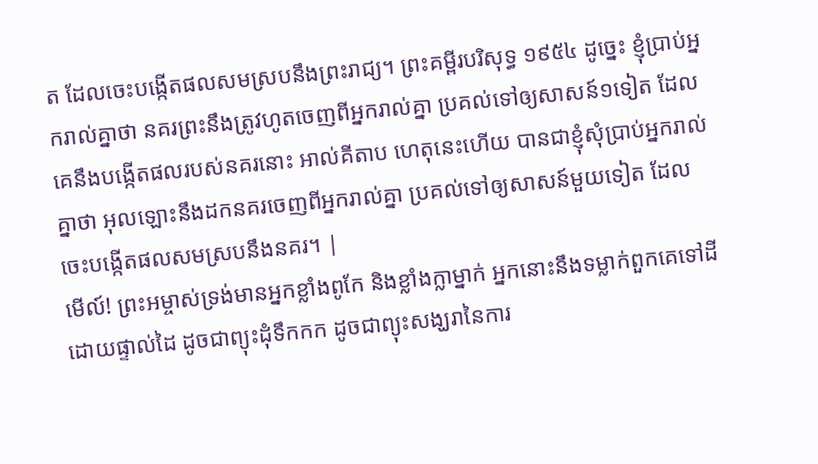ត ដែលចេះបង្កើតផលសមស្របនឹងព្រះរាជ្យ។ ព្រះគម្ពីរបរិសុទ្ធ ១៩៥៤ ដូច្នេះ ខ្ញុំប្រាប់អ្នករាល់គ្នាថា នគរព្រះនឹងត្រូវហូតចេញពីអ្នករាល់គ្នា ប្រគល់ទៅឲ្យសាសន៍១ទៀត ដែលគេនឹងបង្កើតផលរបស់នគរនោះ អាល់គីតាប ហេតុនេះហើយ បានជាខ្ញុំសុំប្រាប់អ្នករាល់គ្នាថា អុលឡោះនឹងដកនគរចេញពីអ្នករាល់គ្នា ប្រគល់ទៅឲ្យសាសន៍មួយទៀត ដែលចេះបង្កើតផលសមស្របនឹងនគរ។ |
មើល៍! ព្រះអម្ចាស់ទ្រង់មានអ្នកខ្លាំងពូកែ និងខ្លាំងក្លាម្នាក់ អ្នកនោះនឹងទម្លាក់ពួកគេទៅដីដោយផ្ទាល់ដៃ ដូចជាព្យុះដុំទឹកកក ដូចជាព្យុះសង្ឃរានៃការ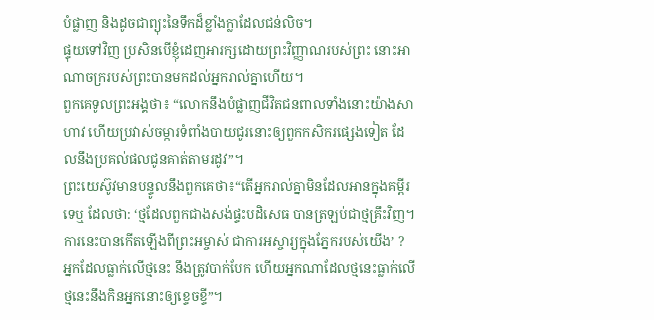បំផ្លាញ និងដូចជាព្យុះនៃទឹកដ៏ខ្លាំងក្លាដែលជន់លិច។
ផ្ទុយទៅវិញ ប្រសិនបើខ្ញុំដេញអារក្សដោយព្រះវិញ្ញាណរបស់ព្រះ នោះអាណាចក្ររបស់ព្រះបានមកដល់អ្នករាល់គ្នាហើយ។
ពួកគេទូលព្រះអង្គថា៖ “លោកនឹងបំផ្លាញជីវិតជនពាលទាំងនោះយ៉ាងសាហាវ ហើយប្រវាស់ចម្ការទំពាំងបាយជូរនោះឲ្យពួកកសិករផ្សេងទៀត ដែលនឹងប្រគល់ផលជូនគាត់តាមរដូវ”។
ព្រះយេស៊ូវមានបន្ទូលនឹងពួកគេថា៖“តើអ្នករាល់គ្នាមិនដែលអានក្នុងគម្ពីរទេឬ ដែលថា: ‘ថ្មដែលពួកជាងសង់ផ្ទះបដិសេធ បានត្រឡប់ជាថ្មគ្រឹះវិញ។ ការនេះបានកើតឡើងពីព្រះអម្ចាស់ ជាការអស្ចារ្យក្នុងភ្នែករបស់យើង’ ?
អ្នកដែលធ្លាក់លើថ្មនេះ នឹងត្រូវបាក់បែក ហើយអ្នកណាដែលថ្មនេះធ្លាក់លើ ថ្មនេះនឹងកិនអ្នកនោះឲ្យខ្ទេចខ្ទី”។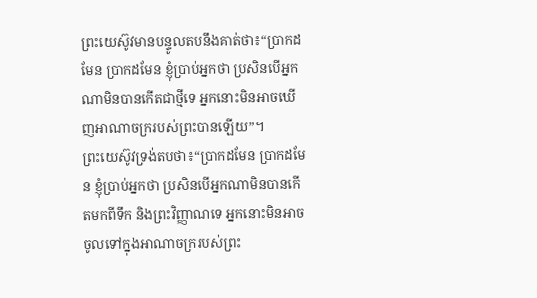ព្រះយេស៊ូវមានបន្ទូលតបនឹងគាត់ថា៖“ប្រាកដមែន ប្រាកដមែន ខ្ញុំប្រាប់អ្នកថា ប្រសិនបើអ្នកណាមិនបានកើតជាថ្មីទេ អ្នកនោះមិនអាចឃើញអាណាចក្ររបស់ព្រះបានឡើយ”។
ព្រះយេស៊ូវទ្រង់តបថា៖“ប្រាកដមែន ប្រាកដមែន ខ្ញុំប្រាប់អ្នកថា ប្រសិនបើអ្នកណាមិនបានកើតមកពីទឹក និងព្រះវិញ្ញាណទេ អ្នកនោះមិនអាចចូលទៅក្នុងអាណាចក្ររបស់ព្រះ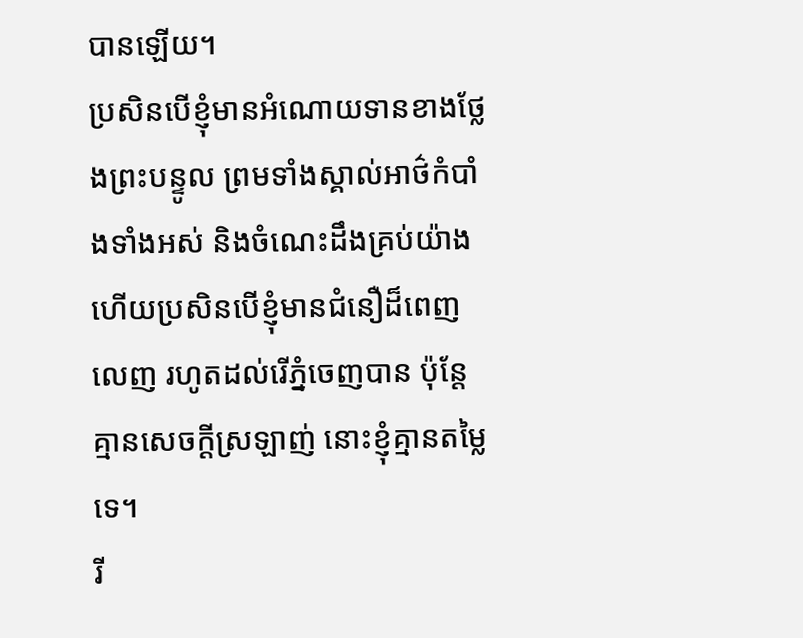បានឡើយ។
ប្រសិនបើខ្ញុំមានអំណោយទានខាងថ្លែងព្រះបន្ទូល ព្រមទាំងស្គាល់អាថ៌កំបាំងទាំងអស់ និងចំណេះដឹងគ្រប់យ៉ាង ហើយប្រសិនបើខ្ញុំមានជំនឿដ៏ពេញលេញ រហូតដល់រើភ្នំចេញបាន ប៉ុន្តែគ្មានសេចក្ដីស្រឡាញ់ នោះខ្ញុំគ្មានតម្លៃទេ។
រី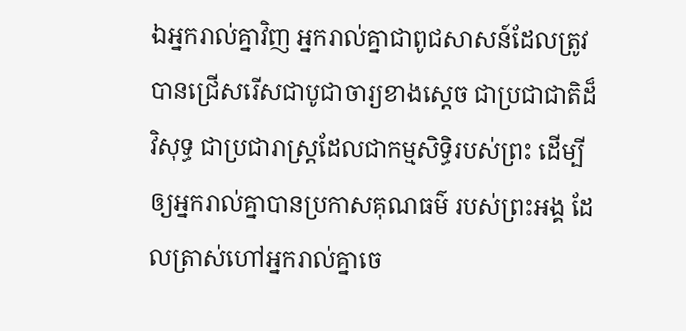ឯអ្នករាល់គ្នាវិញ អ្នករាល់គ្នាជាពូជសាសន៍ដែលត្រូវបានជ្រើសរើសជាបូជាចារ្យខាងស្ដេច ជាប្រជាជាតិដ៏វិសុទ្ធ ជាប្រជារាស្ត្រដែលជាកម្មសិទ្ធិរបស់ព្រះ ដើម្បីឲ្យអ្នករាល់គ្នាបានប្រកាសគុណធម៌ របស់ព្រះអង្គ ដែលត្រាស់ហៅអ្នករាល់គ្នាចេ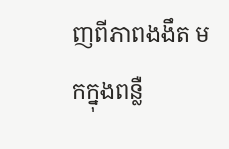ញពីភាពងងឹត មកក្នុងពន្លឺ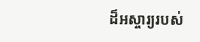ដ៏អស្ចារ្យរបស់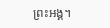ព្រះអង្គ។